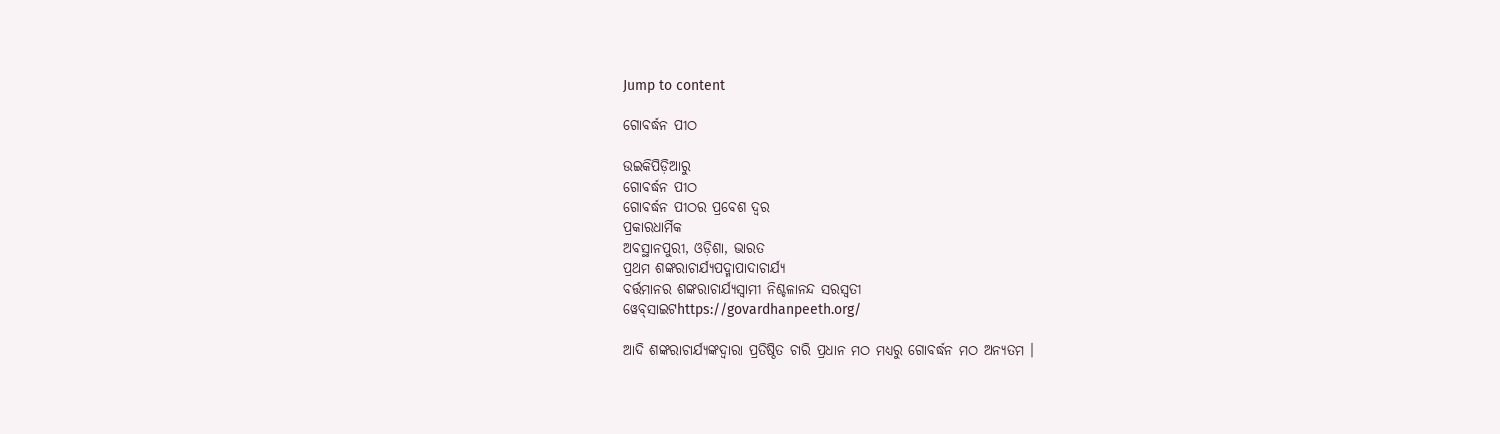Jump to content

ଗୋବର୍ଦ୍ଧନ ପୀଠ

ଉଇକିପିଡ଼ିଆ‌ରୁ
ଗୋବର୍ଦ୍ଧନ ପୀଠ
ଗୋବର୍ଦ୍ଧନ ପୀଠର ପ୍ରବେଶ ଦ୍ୱର
ପ୍ରକାରଧାର୍ମିକ
ଅବସ୍ଥାନପୁରୀ, ଓଡ଼ିଶା, ଭାରତ
ପ୍ରଥମ ଶଙ୍କରାଚାର୍ଯ୍ୟପଦ୍ମାପାଦାଚାର୍ଯ୍ୟ
ବର୍ତ୍ତମାନର ଶଙ୍କରାଚାର୍ଯ୍ୟସ୍ୱାମୀ ନିଶ୍ଚଳାନନ୍ଦ ସରସ୍ୱତୀ
ୱେବ୍‌ସାଇଟhttps://govardhanpeeth.org/

ଆଦି ଶଙ୍କରାଚାର୍ଯ୍ୟଙ୍କଦ୍ୱାରା ପ୍ରତିଷ୍ଠିତ ଚାରି ପ୍ରଧାନ ମଠ ମଧ୍ୟରୁ ଗୋବର୍ଦ୍ଧନ ମଠ ଅନ୍ୟତମ ।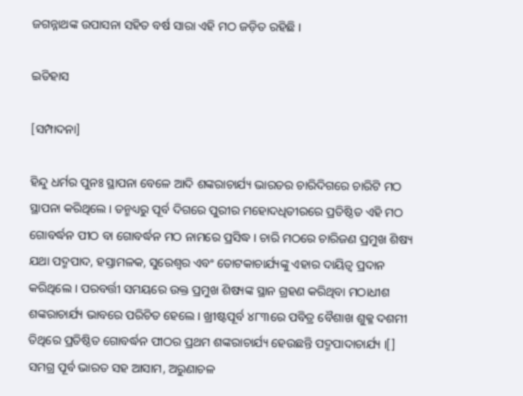ଜଗନ୍ନାଥଙ୍କ ଉପାସନା ସହିତ ବର୍ଷ ସାରା ଏହି ମଠ ଜଡ଼ିତ ରହିଛି ।

ଇତିହାସ

[ସମ୍ପାଦନା]

ହିନ୍ଦୁ ଧର୍ମର ପୁନଃ ସ୍ଥାପନା ବେଳେ ଆଦି ଶଙ୍କରାଚାର୍ଯ୍ୟ ଭାରତର ଚାରିଦିଗରେ ଚାରିଟି ମଠ ସ୍ଥାପନା କରିଥିଲେ । ତନ୍ମଧ୍ୟରୁ ପୂର୍ବ ଦିଗରେ ପୁରୀର ମହୋଦଧିତୀରରେ ପ୍ରତିଷ୍ଠିତ ଏହି ମଠ ଗୋବର୍ଦ୍ଧନ ପୀଠ ବା ଗୋବର୍ଦ୍ଧନ ମଠ ନାମରେ ପ୍ରସିଦ୍ଧ । ଚାରି ମଠରେ ଚାରିଜଣ ପ୍ରମୁଖ ଶିଷ୍ୟ ଯଥା ପଦ୍ମପାଦ, ହସ୍ତାମଳକ, ସୁରେଶ୍ୱର ଏବଂ ତୋଟକାଚାର୍ଯ୍ୟଙ୍କୁ ଏହାର ଦାୟିତ୍ୱ ପ୍ରଦାନ କରିଥିଲେ । ପରବର୍ତ୍ତୀ ସମୟରେ ଉକ୍ତ ପ୍ରମୁଖ ଶିଷ୍ୟଙ୍କ ସ୍ଥାନ ଗ୍ରହଣ କରିଥିବା ମଠାଧୀଶ ଶଙ୍କରାଚାର୍ଯ୍ୟ ଭାବରେ ପରିଚିତ ହେଲେ । ଖ୍ରୀଷ୍ଟପୂର୍ବ ୪୮୩ରେ ପବିତ୍ର ବୈଶାଖ ଶୁକ୍ଳ ଦଶମୀ ତିଥିରେ ପ୍ରତିଷ୍ଠିତ ଗୋବର୍ଦ୍ଧନ ପୀଠର ପ୍ରଥମ ଶଙ୍କରାଚାର୍ଯ୍ୟ ହେଉଛନ୍ତି ପଦ୍ମପାଦାଚାର୍ଯ୍ୟ ।[] ସମଗ୍ର ପୂର୍ବ ଭାରତ ସହ ଆସାମ, ଅରୁଣାଚଳ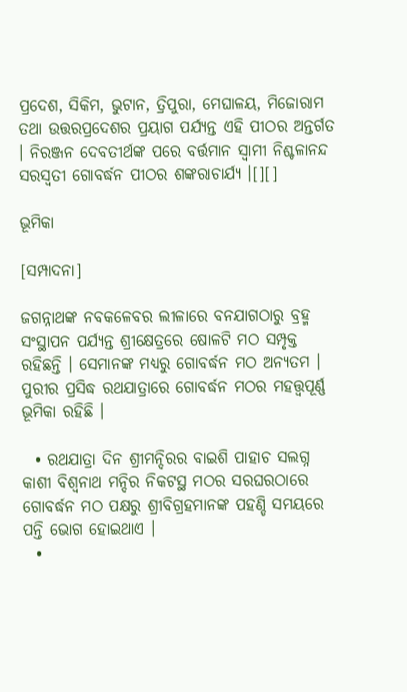ପ୍ରଦେଶ, ସିକିମ, ଭୁଟାନ, ତ୍ରିପୁରା, ମେଘାଳୟ, ମିଜୋରାମ ତଥା ଉତ୍ତରପ୍ରଦେଶର ପ୍ରୟାଗ ପର୍ଯ୍ୟନ୍ତ ଏହି ପୀଠର ଅନ୍ତର୍ଗତ । ନିରଞ୍ଜନ ଦେବତୀର୍ଥଙ୍କ ପରେ ବର୍ତ୍ତମାନ ସ୍ୱାମୀ ନିଶ୍ଚଳାନନ୍ଦ ସରସ୍ୱତୀ ଗୋବର୍ଦ୍ଧନ ପୀଠର ଶଙ୍କରାଚାର୍ଯ୍ୟ ।[][]

ଭୂମିକା

[ସମ୍ପାଦନା]

ଜଗନ୍ନାଥଙ୍କ ନବକଳେବର ଲୀଳାରେ ବନଯାଗଠାରୁ ବ୍ରହ୍ମ ସଂସ୍ଥାପନ ପର୍ଯ୍ୟନ୍ତ ଶ୍ରୀକ୍ଷେତ୍ରରେ ଷୋଳଟି ମଠ ସମ୍ପୃକ୍ତ ରହିଛନ୍ତି । ସେମାନଙ୍କ ମଧ୍ୟରୁ ଗୋବର୍ଦ୍ଧନ ମଠ ଅନ୍ୟତମ । ପୁରୀର ପ୍ରସିଦ୍ଧ ରଥଯାତ୍ରାରେ ଗୋବର୍ଦ୍ଧନ ମଠର ମହତ୍ତ୍ୱପୂର୍ଣ୍ଣ ଭୂମିକା ରହିଛି ।

  • ରଥଯାତ୍ରା ଦିନ ଶ୍ରୀମନ୍ଦିରର ବାଇଶି ପାହାଚ ସଲଗ୍ନ କାଶୀ ବିଶ୍ୱନାଥ ମନ୍ଦିର ନିକଟସ୍ଥ ମଠର ସରଘରଠାରେ ଗୋବର୍ଦ୍ଧନ ମଠ ପକ୍ଷରୁ ଶ୍ରୀବିଗ୍ରହମାନଙ୍କ ପହଣ୍ଡି ସମୟରେ ପନ୍ତି ଭୋଗ ହୋଇଥାଏ ।
  •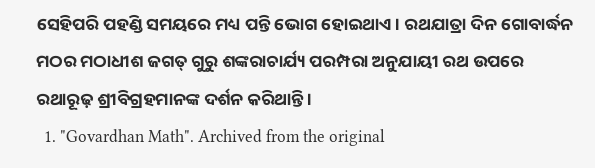ସେହିପରି ପହଣ୍ଡି ସମୟରେ ମଧ୍ୟ ପନ୍ତି ଭୋଗ ହୋଇଥାଏ। ରଥଯାତ୍ରା ଦିନ ଗୋବାର୍ଦ୍ଧନ ମଠର ମଠାଧୀଶ ଜଗତ୍ ଗୁରୁ ଶଙ୍କରାଚାର୍ଯ୍ୟ ପରମ୍ପରା ଅନୁଯାୟୀ ରଥ ଉପରେ ରଥାରୂଢ଼ ଶ୍ରୀବିଗ୍ରହମାନଙ୍କ ଦର୍ଶନ କରିଥାନ୍ତି ।
  1. "Govardhan Math". Archived from the original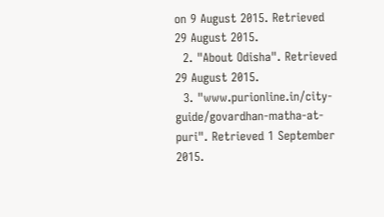on 9 August 2015. Retrieved 29 August 2015.
  2. "About Odisha". Retrieved 29 August 2015.
  3. "www.purionline.in/city-guide/govardhan-matha-at-puri". Retrieved 1 September 2015.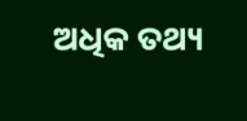ଅଧିକ ତଥ୍ୟ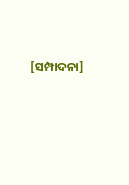[ସମ୍ପାଦନା]